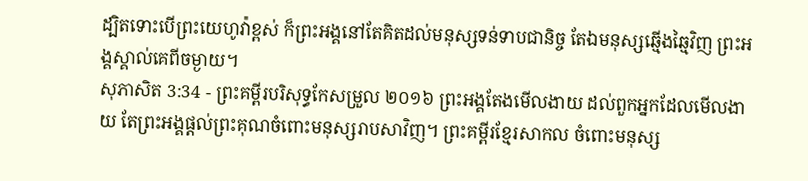ដ្បិតទោះបើព្រះយេហូវ៉ាខ្ពស់ ក៏ព្រះអង្គនៅតែគិតដល់មនុស្សទន់ទាបជានិច្ច តែឯមនុស្សឆ្មើងឆ្មៃវិញ ព្រះអង្គស្គាល់គេពីចម្ងាយ។
សុភាសិត 3:34 - ព្រះគម្ពីរបរិសុទ្ធកែសម្រួល ២០១៦ ព្រះអង្គតែងមើលងាយ ដល់ពួកអ្នកដែលមើលងាយ តែព្រះអង្គផ្តល់ព្រះគុណចំពោះមនុស្សរាបសាវិញ។ ព្រះគម្ពីរខ្មែរសាកល ចំពោះមនុស្ស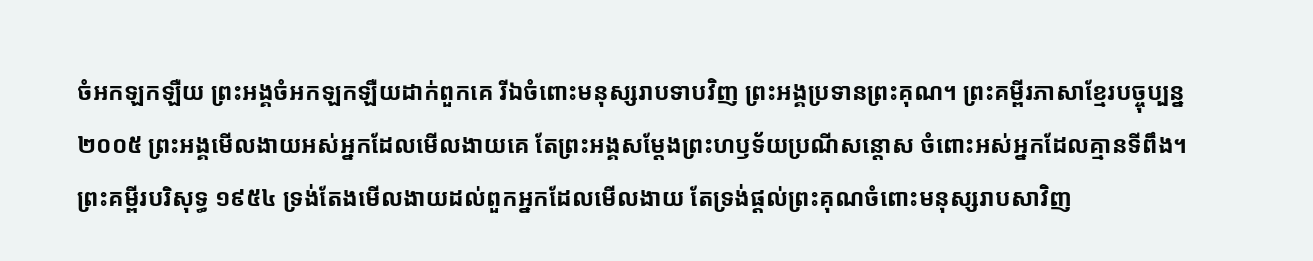ចំអកឡកឡឺយ ព្រះអង្គចំអកឡកឡឺយដាក់ពួកគេ រីឯចំពោះមនុស្សរាបទាបវិញ ព្រះអង្គប្រទានព្រះគុណ។ ព្រះគម្ពីរភាសាខ្មែរបច្ចុប្បន្ន ២០០៥ ព្រះអង្គមើលងាយអស់អ្នកដែលមើលងាយគេ តែព្រះអង្គសម្តែងព្រះហឫទ័យប្រណីសន្ដោស ចំពោះអស់អ្នកដែលគ្មានទីពឹង។ ព្រះគម្ពីរបរិសុទ្ធ ១៩៥៤ ទ្រង់តែងមើលងាយដល់ពួកអ្នកដែលមើលងាយ តែទ្រង់ផ្តល់ព្រះគុណចំពោះមនុស្សរាបសាវិញ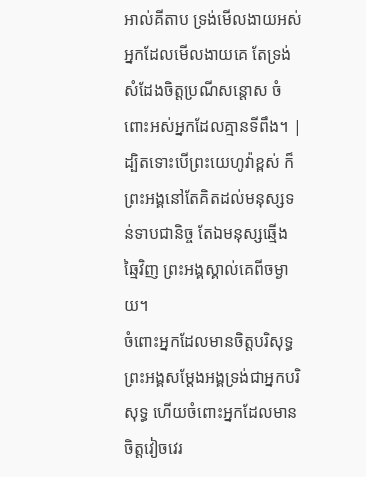អាល់គីតាប ទ្រង់មើលងាយអស់អ្នកដែលមើលងាយគេ តែទ្រង់សំដែងចិត្តប្រណីសន្ដោស ចំពោះអស់អ្នកដែលគ្មានទីពឹង។ |
ដ្បិតទោះបើព្រះយេហូវ៉ាខ្ពស់ ក៏ព្រះអង្គនៅតែគិតដល់មនុស្សទន់ទាបជានិច្ច តែឯមនុស្សឆ្មើងឆ្មៃវិញ ព្រះអង្គស្គាល់គេពីចម្ងាយ។
ចំពោះអ្នកដែលមានចិត្តបរិសុទ្ធ ព្រះអង្គសម្ដែងអង្គទ្រង់ជាអ្នកបរិសុទ្ធ ហើយចំពោះអ្នកដែលមានចិត្តវៀចវេរ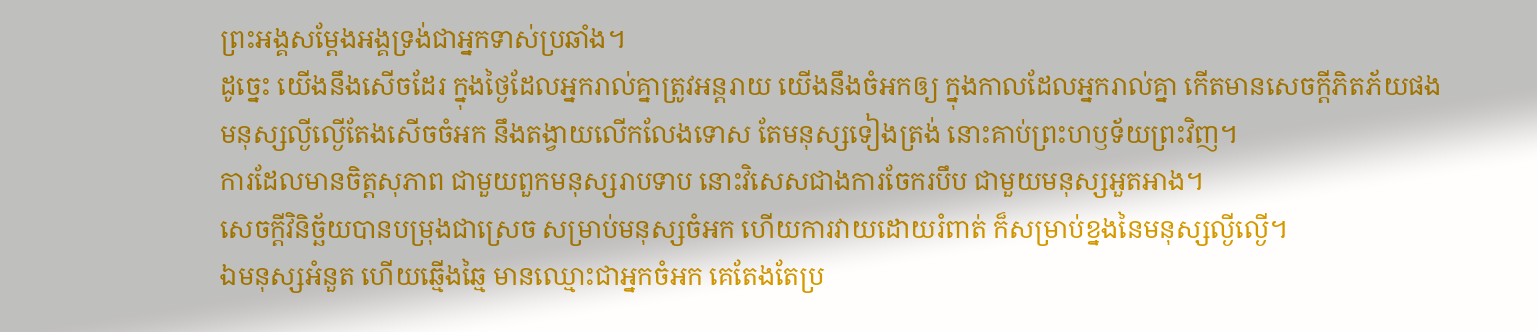ព្រះអង្គសម្ដែងអង្គទ្រង់ជាអ្នកទាស់ប្រឆាំង។
ដូច្នេះ យើងនឹងសើចដែរ ក្នុងថ្ងៃដែលអ្នករាល់គ្នាត្រូវអន្តរាយ យើងនឹងចំអកឲ្យ ក្នុងកាលដែលអ្នករាល់គ្នា កើតមានសេចក្ដីភិតភ័យផង
មនុស្សល្ងីល្ងើតែងសើចចំអក នឹងតង្វាយលើកលែងទោស តែមនុស្សទៀងត្រង់ នោះគាប់ព្រះហឫទ័យព្រះវិញ។
ការដែលមានចិត្តសុភាព ជាមួយពួកមនុស្សរាបទាប នោះវិសេសជាងការចែករបឹប ជាមួយមនុស្សអួតអាង។
សេចក្ដីវិនិច្ឆ័យបានបម្រុងជាស្រេច សម្រាប់មនុស្សចំអក ហើយការវាយដោយរំពាត់ ក៏សម្រាប់ខ្នងនៃមនុស្សល្ងីល្ងើ។
ឯមនុស្សអំនួត ហើយឆ្មើងឆ្មៃ មានឈ្មោះជាអ្នកចំអក គេតែងតែប្រ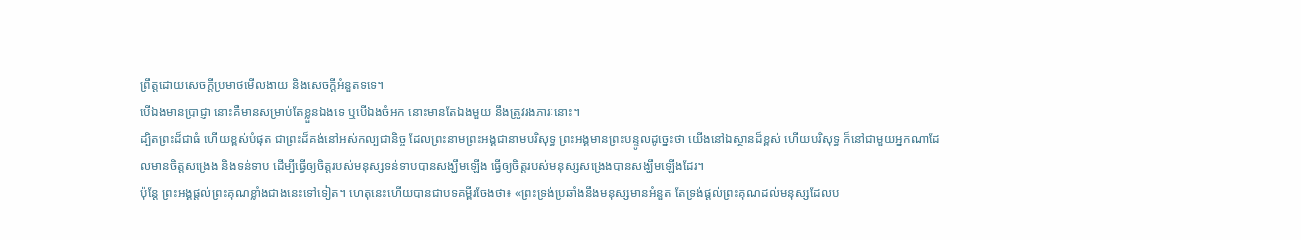ព្រឹត្តដោយសេចក្ដីប្រមាថមើលងាយ និងសេចក្ដីអំនួតទទេ។
បើឯងមានប្រាជ្ញា នោះគឺមានសម្រាប់តែខ្លួនឯងទេ ឬបើឯងចំអក នោះមានតែឯងមួយ នឹងត្រូវរងភារៈនោះ។
ដ្បិតព្រះដ៏ជាធំ ហើយខ្ពស់បំផុត ជាព្រះដ៏គង់នៅអស់កល្បជានិច្ច ដែលព្រះនាមព្រះអង្គជានាមបរិសុទ្ធ ព្រះអង្គមានព្រះបន្ទូលដូច្នេះថា យើងនៅឯស្ថានដ៏ខ្ពស់ ហើយបរិសុទ្ធ ក៏នៅជាមួយអ្នកណាដែលមានចិត្តសង្រេង និងទន់ទាប ដើម្បីធ្វើឲ្យចិត្តរបស់មនុស្សទន់ទាបបានសង្ឃឹមឡើង ធ្វើឲ្យចិត្តរបស់មនុស្សសង្រេងបានសង្ឃឹមឡើងដែរ។
ប៉ុន្ដែ ព្រះអង្គផ្តល់ព្រះគុណខ្លាំងជាងនេះទៅទៀត។ ហេតុនេះហើយបានជាបទគម្ពីរចែងថា៖ «ព្រះទ្រង់ប្រឆាំងនឹងមនុស្សមានអំនួត តែទ្រង់ផ្តល់ព្រះគុណដល់មនុស្សដែលប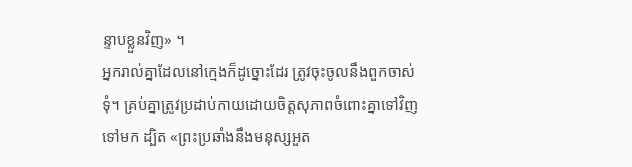ន្ទាបខ្លួនវិញ» ។
អ្នករាល់គ្នាដែលនៅក្មេងក៏ដូច្នោះដែរ ត្រូវចុះចូលនឹងពួកចាស់ទុំ។ គ្រប់គ្នាត្រូវប្រដាប់កាយដោយចិត្តសុភាពចំពោះគ្នាទៅវិញទៅមក ដ្បិត «ព្រះប្រឆាំងនឹងមនុស្សអួត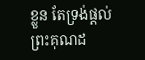ខ្លួន តែទ្រង់ផ្តល់ព្រះគុណដ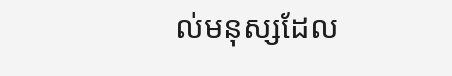ល់មនុស្សដែល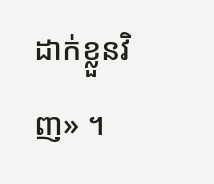ដាក់ខ្លួនវិញ» ។